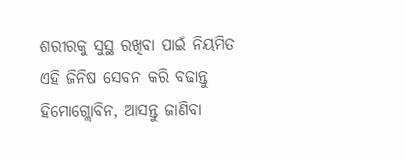ଶରୀରକୁ ସୁସ୍ଥ ରଖିବା ପାଇଁ ନିୟମିତ ଏହି ଜିନିଷ ସେବନ କରି ବଢାନ୍ତୁ ହିମୋଗ୍ଲୋବିନ, ଆସନ୍ତୁ ଜାଣିବା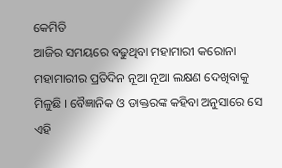କେମିତି
ଆଜିର ସମୟରେ ବଢୁଥିବା ମହାମାରୀ କରୋନା ମହାମାରୀର ପ୍ରତିଦିନ ନୂଆ ନୂଆ ଲକ୍ଷଣ ଦେଖିବାକୁ ମିଳୁଛି । ବୈଜ୍ଞାନିକ ଓ ଡାକ୍ତରଙ୍କ କହିବା ଅନୁସାରେ ସେ ଏହି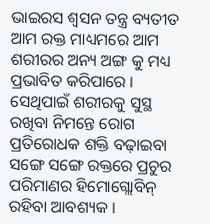ଭାଇରସ ଶ୍ଵସନ ତନ୍ତ୍ର ବ୍ୟତୀତ ଆମ ରକ୍ତ ମାଧ୍ୟମରେ ଆମ ଶରୀରର ଅନ୍ୟ ଅଙ୍ଗ କୁ ମଧ୍ୟ ପ୍ରଭାବିତ କରିପାରେ । ସେଥିପାଇଁ ଶରୀରକୁ ସୁସ୍ଥ ରଖିବା ନିମନ୍ତେ ରୋଗ ପ୍ରତିରୋଧକ ଶକ୍ତି ବଢ଼ାଇବା ସଙ୍ଗେ ସଙ୍ଗେ ରକ୍ତରେ ପ୍ରଚୁର ପରିମାଣର ହିମୋଗ୍ଲୋବିନ୍ ରହିବା ଆବଶ୍ୟକ ।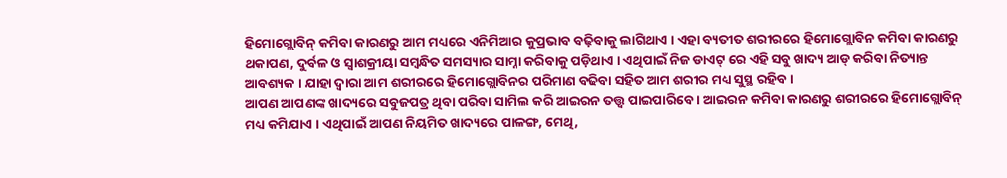ହିମୋଗ୍ଲୋବିନ୍ କମିବା କାରଣରୁ ଆମ ମଧ୍ୟରେ ଏନିମିଆର କୁପ୍ରଭାବ ବଢ଼ିବାକୁ ଲାଗିଥାଏ । ଏହା ବ୍ୟତୀତ ଶରୀରରେ ହିମୋଗ୍ଲୋବିନ କମିବା କାରଣରୁ ଥକାପଣ, ଦୁର୍ବଳ ଓ ସ୍ୱାଶକ୍ରୀୟା ସମ୍ବନ୍ଧିତ ସମସ୍ୟାର ସାମ୍ନା କରିବାକୁ ପଡ଼ିଥାଏ । ଏଥିପାଇଁ ନିଜ ଡାଏଟ୍ ରେ ଏହି ସବୁ ଖାଦ୍ୟ ଆଡ୍ କରିବା ନିତ୍ୟାନ୍ତ ଆବଶ୍ୟକ । ଯାହା ଦ୍ଵାରା ଆମ ଶରୀରରେ ହିମୋଗ୍ଲୋବିନର ପରିମାଣ ବଢିବା ସହିତ ଆମ ଶରୀର ମଧ୍ୟ ସୁସ୍ଥ ରହିବ ।
ଆପଣ ଆପଣଙ୍କ ଖାଦ୍ୟରେ ସବୁଜପତ୍ର ଥିବା ପରିବା ସାମିଲ କରି ଆଇରନ ତତ୍ତ୍ଵ ପାଇପାରିବେ । ଆଇରନ କମିବା କାରଣରୁ ଶରୀରରେ ହିମୋଗ୍ଲୋବିନ୍ ମଧ୍ୟ କମିଯାଏ । ଏଥିପାଇଁ ଆପଣ ନିୟମିତ ଖାଦ୍ୟରେ ପାଳଙ୍ଗ, ମେଥି,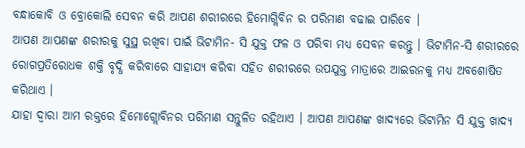ବନ୍ଧାକୋବି ଓ ବ୍ରୋକୋଲି ସେବନ କରି ଆପଣ ଶରୀରରେ ହିମୋଗ୍ଲିବିନ ର ପରିମାଣ ବଢାଇ ପାରିବେ ।
ଆପଣ ଆପଣଙ୍କ ଶରୀରକୁ ସୁସ୍ଥ ରଖିବା ପାଇଁ ଭିଟାମିନ- ସି ଯୁକ୍ତ ଫଳ ଓ ପରିବା ମଧ୍ୟ ସେବନ କରନ୍ତୁ । ଭିଟାମିନ-ସି ଶରୀରରେ ରୋଗପ୍ରତିରୋଧକ ଶକ୍ତି ବୃଦ୍ଧି କରିବାରେ ସାହାଯ୍ୟ କରିବା ସହିତ ଶରୀରରେ ଉପଯୁକ୍ତ ମାତ୍ରାରେ ଆଇରନକୁ ମଧ୍ୟ ଅବଶୋଷିତ କରିଥାଏ ।
ଯାହା ଦ୍ୱାରା ଆମ ରକ୍ତରେ ହିମୋଗ୍ଲୋବିନର ପରିମାଣ ସନ୍ତୁଳିତ ରହିଥାଏ । ଆପଣ ଆପଣଙ୍କ ଖାଦ୍ୟରେ ଭିଟାମିନ ସି ଯୁକ୍ତ ଖାଦ୍ୟ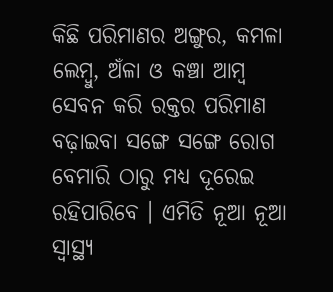କିଛି ପରିମାଣର ଅଙ୍ଗୁର, କମଳା ଲେମ୍ବୁ, ଅଁଳା ଓ କଞ୍ଚା ଆମ୍ଵ ସେବନ କରି ରକ୍ତର ପରିମାଣ ବଢ଼ାଇବା ସଙ୍ଗେ ସଙ୍ଗେ ରୋଗ ବେମାରି ଠାରୁ ମଧ୍ୟ ଦୂରେଇ ରହିପାରିବେ । ଏମିତି ନୂଆ ନୂଆ ସ୍ୱାସ୍ଥ୍ୟ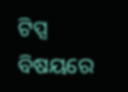ଟିପ୍ସ ବିଷୟରେ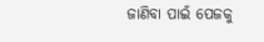ଜାଣିବା ପାଇଁ ପେଜକୁ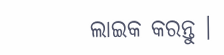ଲାଇକ କରନ୍ତୁ ।